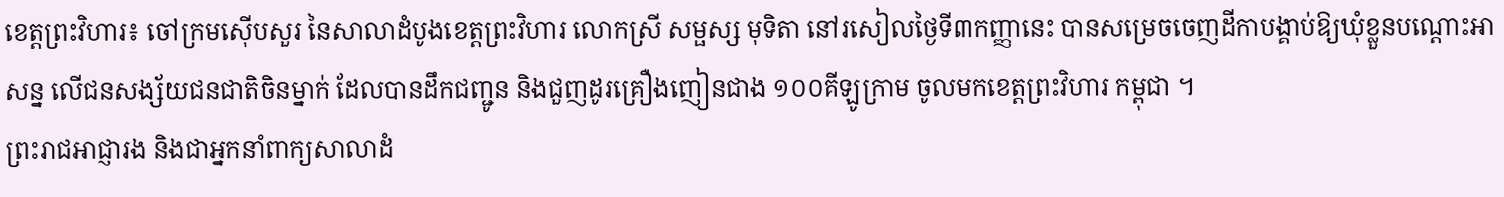ខេត្តព្រះវិហារ៖ ចៅក្រមស៊ើបសួរ នៃសាលាដំបូងខេត្តព្រះវិហារ លោកស្រី សម្ផស្ស មុទិតា នៅរសៀលថ្ងៃទី៣កញ្ញានេះ បានសម្រេចចេញដីកាបង្គាប់ឱ្យឃុំខ្លួនបណ្តោះអាសន្ន លើជនសង្ស័យជនជាតិចិនម្នាក់ ដែលបានដឹកជញ្ជូន និងជួញដូរគ្រឿងញៀនជាង ១០០គីឡូក្រាម ចូលមកខេត្តព្រះវិហារ កម្ពុជា ។
ព្រះរាជអាជ្ញារង និងជាអ្នកនាំពាក្យសាលាដំ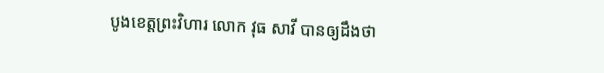បូងខេត្តព្រះវិហារ លោក វុធ សាវី បានឲ្យដឹងថា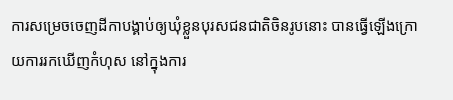ការសម្រេចចេញដីកាបង្គាប់ឲ្យឃុំខ្លួនបុរសជនជាតិចិនរូបនោះ បានធ្វើឡើងក្រោយការរកឃើញកំហុស នៅក្នុងការ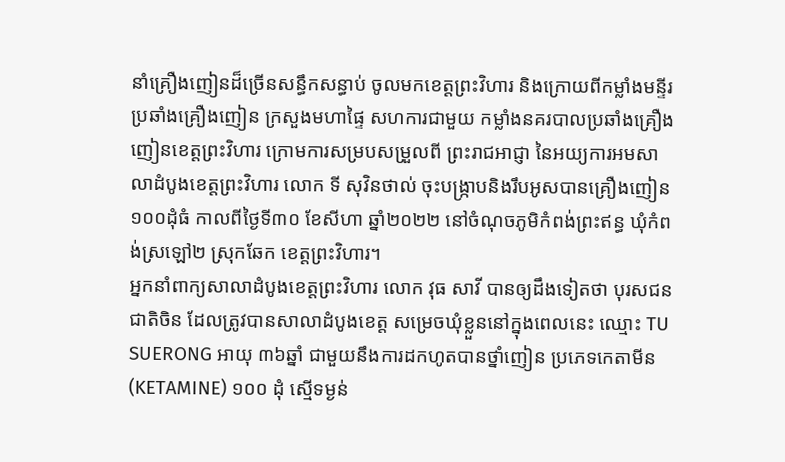នាំគ្រឿងញៀនដ៏ច្រើនសន្ធឹកសន្ធាប់ ចូលមកខេត្តព្រះវិហារ និងក្រោយពីកម្លាំងមន្ទីរប្រឆាំងគ្រឿងញៀន ក្រសួងមហាផ្ទៃ សហការជាមួយ កម្លាំងនគរបាលប្រឆាំងគ្រឿងញៀនខេត្តព្រះវិហារ ក្រោមការសម្របសម្រួលពី ព្រះរាជអាជ្ញា នៃអយ្យការអមសាលាដំបូងខេត្តព្រះវិហារ លោក ទី សុវិនថាល់ ចុះបង្ក្រាបនិងរឹបអូសបានគ្រឿងញៀន ១០០ដុំធំ កាលពីថ្ងៃទី៣០ ខែសីហា ឆ្នាំ២០២២ នៅចំណុចភូមិកំពង់ព្រះឥន្ធ ឃុំកំពង់ស្រឡៅ២ ស្រុកឆែក ខេត្តព្រះវិហារ។
អ្នកនាំពាក្យសាលាដំបូងខេត្តព្រះវិហារ លោក វុធ សាវី បានឲ្យដឹងទៀតថា បុរសជនជាតិចិន ដែលត្រូវបានសាលាដំបូងខេត្ត សម្រេចឃុំខ្លួននៅក្នុងពេលនេះ ឈ្មោះ TU SUERONG អាយុ ៣៦ឆ្នាំ ជាមួយនឹងការដកហូតបានថ្នាំញៀន ប្រភេទកេតាមីន (KETAMINE) ១០០ ដុំ ស្មើទម្ងន់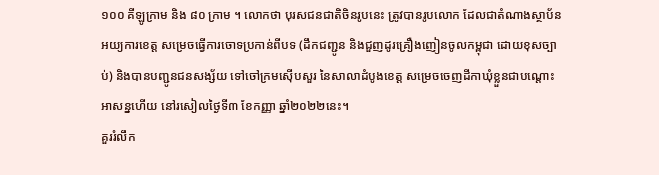១០០ គីឡូក្រាម និង ៨០ ក្រាម ។ លោកថា បុរសជនជាតិចិនរូបនេះ ត្រូវបានរូបលោក ដែលជាតំណាងស្ថាប័នអយ្យការខេត្ត សម្រេចធ្វើការចោទប្រកាន់ពីបទ (ដឹកជញ្ជូន និងជួញដូរគ្រឿងញៀនចូលកម្ពុជា ដោយខុសច្បាប់) និងបានបញ្ជូនជនសង្ស័យ ទៅចៅក្រមស៊ើបសួរ នៃសាលាដំបូងខេត្ត សម្រេចចេញដីកាឃុំខ្លួនជាបណ្តោះអាសន្នហើយ នៅរសៀលថ្ងៃទី៣ ខែកញ្ញា ឆ្នាំ២០២២នេះ។
គួររំលឹក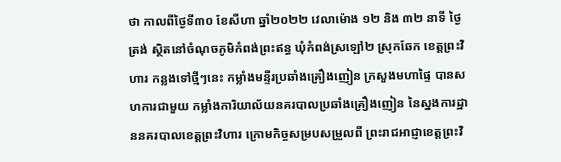ថា កាលពីថ្ងៃទី៣០ ខែសីហា ឆ្នាំ២០២២ វេលាម៉ោង ១២ និង ៣២ នាទី ថ្ងៃត្រង់ ស្ថិតនៅចំណុចភូមិកំពង់ព្រះឥន្ធ ឃុំកំពង់ស្រឡៅ២ ស្រុកឆែក ខេត្តព្រះវិហារ កន្លងទៅថ្មីៗនេះ កម្លាំងមន្ទីរប្រឆាំងគ្រឿងញៀន ក្រសួងមហាផ្ទៃ បានសហការជាមួយ កម្លាំងការិយាល័យនគរបាលប្រឆាំងគ្រឿងញៀន នៃស្នងការដ្ឋាននគរបាលខេត្តព្រះវិហារ ក្រោមកិច្ចសម្របសម្រួលពី ព្រះរាជអាជ្ញាខេត្តព្រះវិ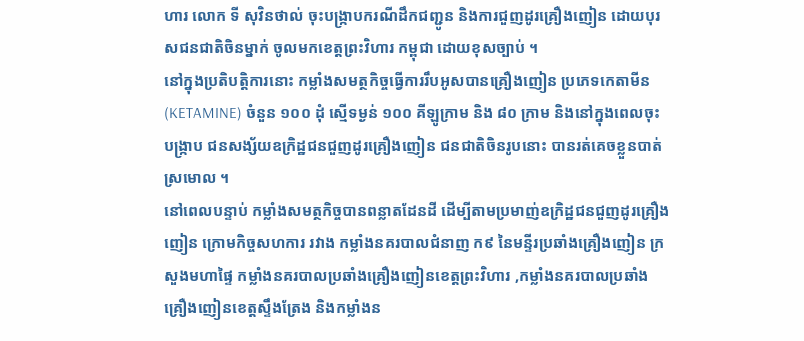ហារ លោក ទី សុវិនថាល់ ចុះបង្ក្រាបករណីដឹកជញ្ជូន និងការជួញដូរគ្រឿងញៀន ដោយបុរសជនជាតិចិនម្នាក់ ចូលមកខេត្តព្រះវិហារ កម្ពុជា ដោយខុសច្បាប់ ។
នៅក្នុងប្រតិបត្តិការនោះ កម្លាំងសមត្ថកិច្ចធ្វើការរឹបអូសបានគ្រឿងញៀន ប្រភេទកេតាមីន (KETAMINE) ចំនួន ១០០ ដុំ ស្មើទម្ងន់ ១០០ គីឡូក្រាម និង ៨០ ក្រាម និងនៅក្នុងពេលចុះបង្ក្រាប ជនសង្ស័យឧក្រិដ្ឋជនជួញដូរគ្រឿងញៀន ជនជាតិចិនរូបនោះ បានរត់គេចខ្លួនបាត់ស្រមោល ។
នៅពេលបន្ទាប់ កម្លាំងសមត្ថកិច្ចបានពន្លាតដែនដី ដើម្បីតាមប្រមាញ់ឧក្រិដ្ឋជនជួញដូរគ្រឿងញៀន ក្រោមកិច្ចសហការ រវាង កម្លាំងនគរបាលជំនាញ ក៩ នៃមន្ទីរប្រឆាំងគ្រឿងញៀន ក្រសួងមហាផ្ទៃ កម្លាំងនគរបាលប្រឆាំងគ្រឿងញៀនខេត្តព្រះវិហារ ,កម្លាំងនគរបាលប្រឆាំងគ្រឿងញៀនខេត្តស្ទឹងត្រែង និងកម្លាំងន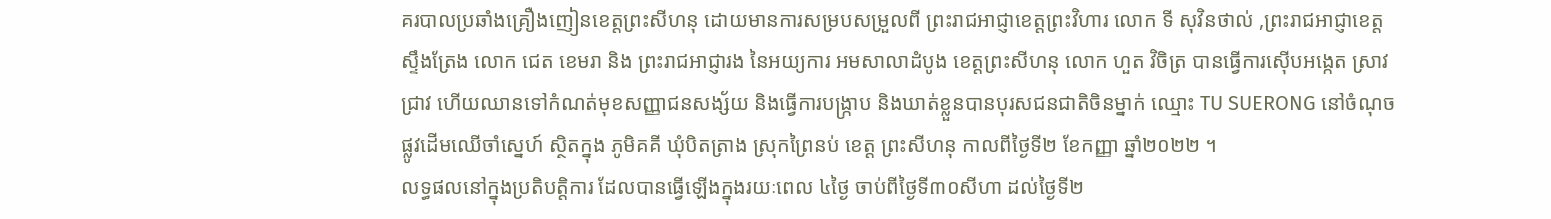គរបាលប្រឆាំងគ្រឿងញៀនខេត្តព្រះសីហនុ ដោយមានការសម្របសម្រួលពី ព្រះរាជអាជ្ញាខេត្តព្រះវិហារ លោក ទី សុវិនថាល់ ,ព្រះរាជអាជ្ញាខេត្តស្ទឹងត្រែង លោក ជេត ខេមរា និង ព្រះរាជអាជ្ញារង នៃអយ្យការ អមសាលាដំបូង ខេត្តព្រះសីហនុ លោក ហួត វិចិត្រ បានធ្វើការស៊ើបអង្កេត ស្រាវជ្រាវ ហើយឈានទៅកំណត់មុខសញ្ញាជនសង្ស័យ និងធ្វើការបង្ក្រាប និងឃាត់ខ្លួនបានបុរសជនជាតិចិនម្នាក់ ឈ្មោះ TU SUERONG នៅចំណុច ផ្លូវដើមឈើចាំស្នេហ៍ ស្ថិតក្នុង ភូមិគគី ឃុំបិតត្រាង ស្រុកព្រៃនប់ ខេត្ត ព្រះសីហនុ កាលពីថ្ងៃទី២ ខែកញ្ញា ឆ្នាំ២០២២ ។
លទ្ធផលនៅក្នុងប្រតិបត្តិការ ដែលបានធ្វើឡើងក្នុងរយៈពេល ៤ថ្ងៃ ចាប់ពីថ្ងៃទី៣០សីហា ដល់ថ្ងៃទី២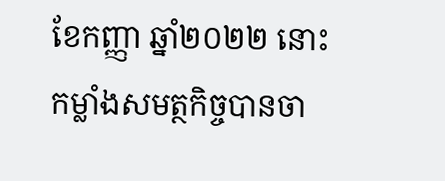ខែកញ្ញា ឆ្នាំ២០២២ នោះ កម្លាំងសមត្ថកិច្ចបានចា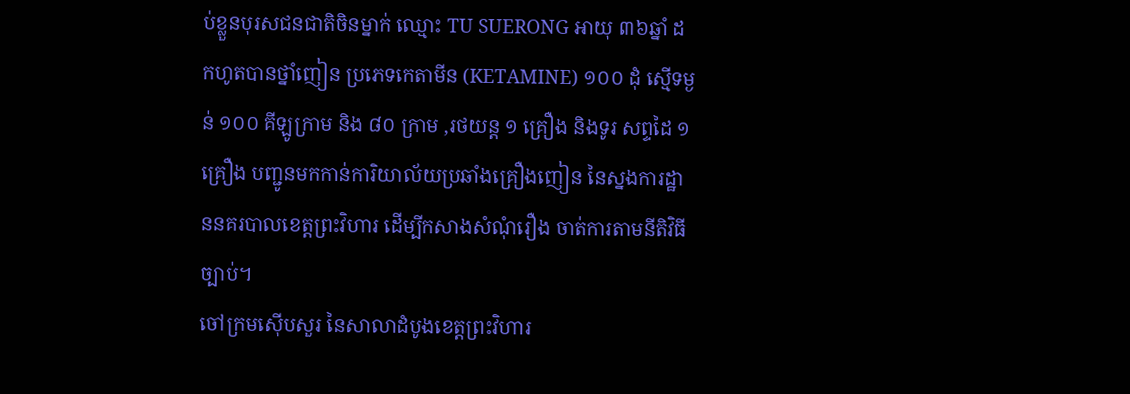ប់ខ្លួនបុរសជនជាតិចិនម្នាក់ ឈ្មោះ TU SUERONG អាយុ ៣៦ឆ្នាំ ដកហូតបានថ្នាំញៀន ប្រភេទកេតាមីន (KETAMINE) ១០០ ដុំ ស្មើទម្ងន់ ១០០ គីឡូក្រាម និង ៨០ ក្រាម ,រថយន្ត ១ គ្រឿង និងទូរ សព្ទដៃ ១ គ្រឿង បញ្ជូនមកកាន់ការិយាល័យប្រឆាំងគ្រឿងញៀន នៃស្នងការដ្ឋាននគរបាលខេត្តព្រះវិហារ ដើម្បីកសាងសំណុំរឿង ចាត់ការតាមនីតិវិធីច្បាប់។
ចៅក្រមស៊ើបសួរ នៃសាលាដំបូងខេត្តព្រះវិហារ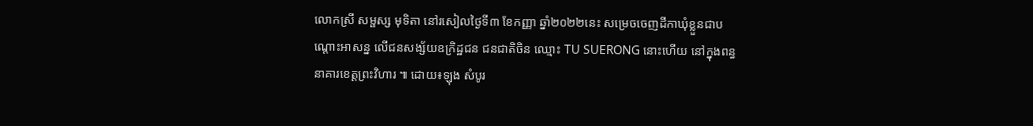លោកស្រី សម្ផស្ស មុទិតា នៅរសៀលថ្ងៃទី៣ ខែកញ្ញា ឆ្នាំ២០២២នេះ សម្រេចចេញដីកាឃុំខ្លួនជាបណ្តោះអាសន្ន លើជនសង្ស័យឧក្រិដ្ឋជន ជនជាតិចិន ឈ្មោះ TU SUERONG នោះហើយ នៅក្នុងពន្ធនាគារខេត្តព្រះវិហារ ៕ ដោយ៖ឡុង សំបូរ